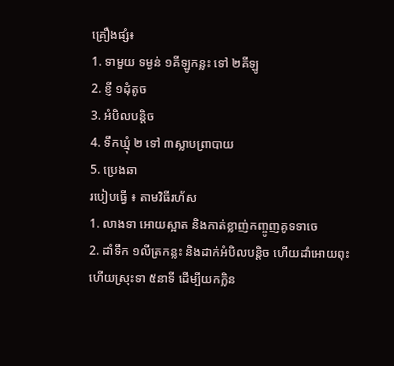គ្រឿងផ្សំ៖
1. ទាមួយ ទម្ងន់ ១គីឡូកន្លះ ទៅ ២គីឡូ
2. ខ្ញី ១ដុំតូច
3. អំបិលបន្តិច
4. ទឹកឃ្មុំ ២ ទៅ ៣ស្លាបព្រាបាយ
5. ប្រេងឆា
របៀបធ្វើ ៖ តាមវិធីរហ័ស
1. លាងទា អោយស្អាត និងកាត់ខ្លាញ់កញ្ចូញគូទទាចេ
2. ដាំទឹក ១លីត្រកន្លះ និងដាក់អំបិលបន្តិច ហើយដាំអោយពុះ ហើយស្រុះទា ៥នាទី ដើម្បីយកក្លិន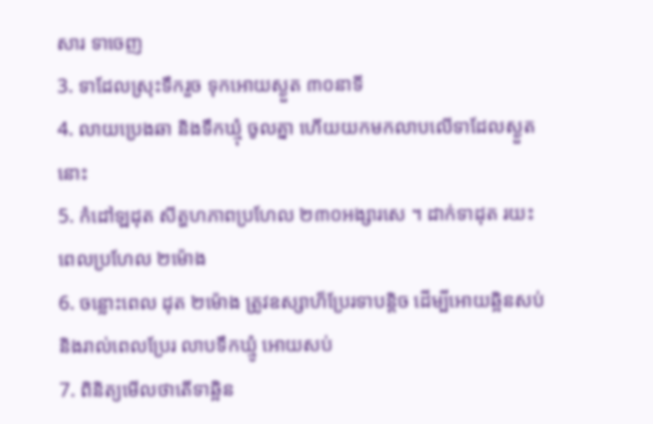សារ ទាចេញ
3. ទាដែលស្រុះទឹករួច ទុកអោយស្ងួត ៣០នាទី
4. លាយប្រេងឆា និងទឹកឃ្មុំ ចូលគ្នា ហើយយកមកលាបលើទាដែលស្ងួតនេាះ
5. កំដៅឡដុត សីត្ហហភាពប្រហែល ២៣០អង្សារសេ ។ ដាក់ទាដុត រយះពេលប្រហែល ២ម៉ោង
6. ចន្លោះពេល ដុត ២ម៉ោង ត្រូវឧស្សាហ៏ប្រែរទាបន្តិច ដើម្បីអោយឆ្អិនសប់ និងរាល់ពេលប្រែរ លាបទឹកឃ្មូំ អោយសប់
7. ពិនិត្យមើលថាតើទាឆ្អិន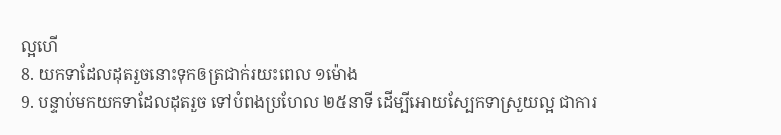ល្អហើ
8. យកទាដែលដុតរួចនោះទុកឲត្រជាក់រយះពេល ១ម៉ោង
9. បន្ទាប់មកយកទាដែលដុតរួច ទៅបំពងប្រហែល ២៥នាទី ដើម្បីអោយស្បែកទាស្រួយល្អ ជាការ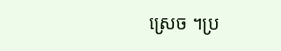ស្រេច ។ប្រ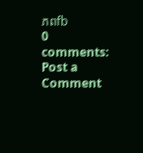ភពfb
0 comments:
Post a Comment